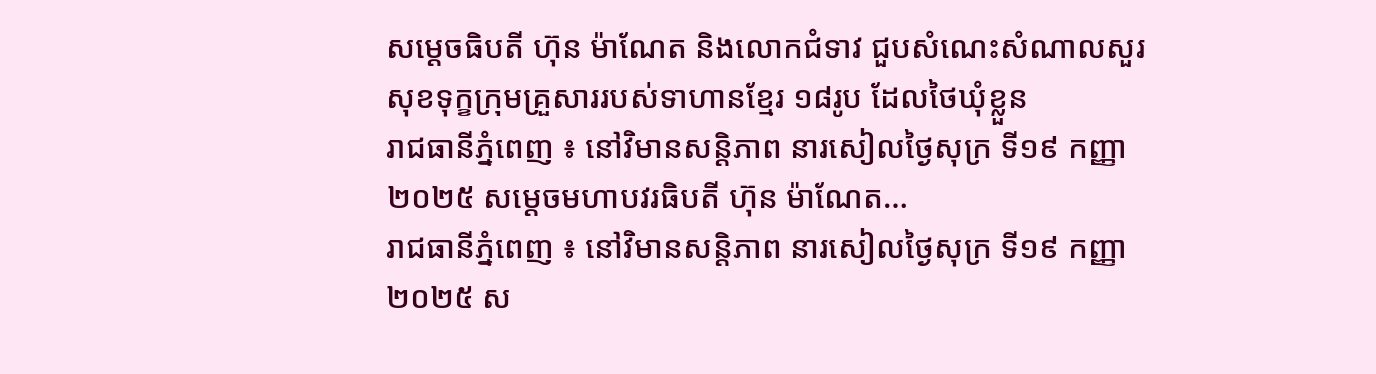សម្តេចធិបតី ហ៊ុន ម៉ាណែត និងលោកជំទាវ ជួបសំណេះសំណាលសួរសុខទុក្ខក្រុមគ្រួសាររបស់ទាហានខ្មែរ ១៨រូប ដែលថៃឃុំខ្លួន
រាជធានីភ្នំពេញ ៖ នៅវិមានសន្តិភាព នារសៀលថ្ងៃសុក្រ ទី១៩ កញ្ញា ២០២៥ សម្ដេចមហាបវរធិបតី ហ៊ុន ម៉ាណែត…
រាជធានីភ្នំពេញ ៖ នៅវិមានសន្តិភាព នារសៀលថ្ងៃសុក្រ ទី១៩ កញ្ញា ២០២៥ ស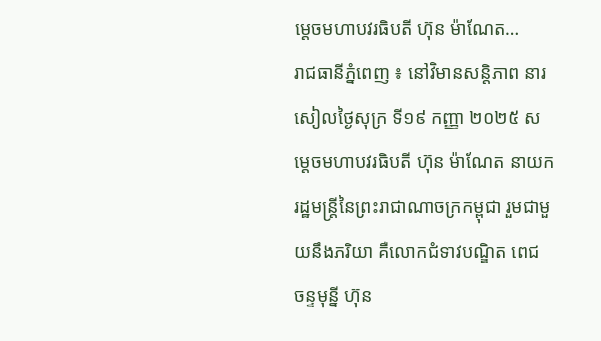ម្ដេចមហាបវរធិបតី ហ៊ុន ម៉ាណែត…
រាជធានីភ្នំពេញ ៖ នៅវិមានសន្តិភាព នារសៀលថ្ងៃសុក្រ ទី១៩ កញ្ញា ២០២៥ សម្ដេចមហាបវរធិបតី ហ៊ុន ម៉ាណែត នាយករដ្ឋមន្ត្រីនៃព្រះរាជាណាចក្រកម្ពុជា រួមជាមួយនឹងភរិយា គឺលោកជំទាវបណ្ឌិត ពេជ ចន្ទមុន្នី ហ៊ុន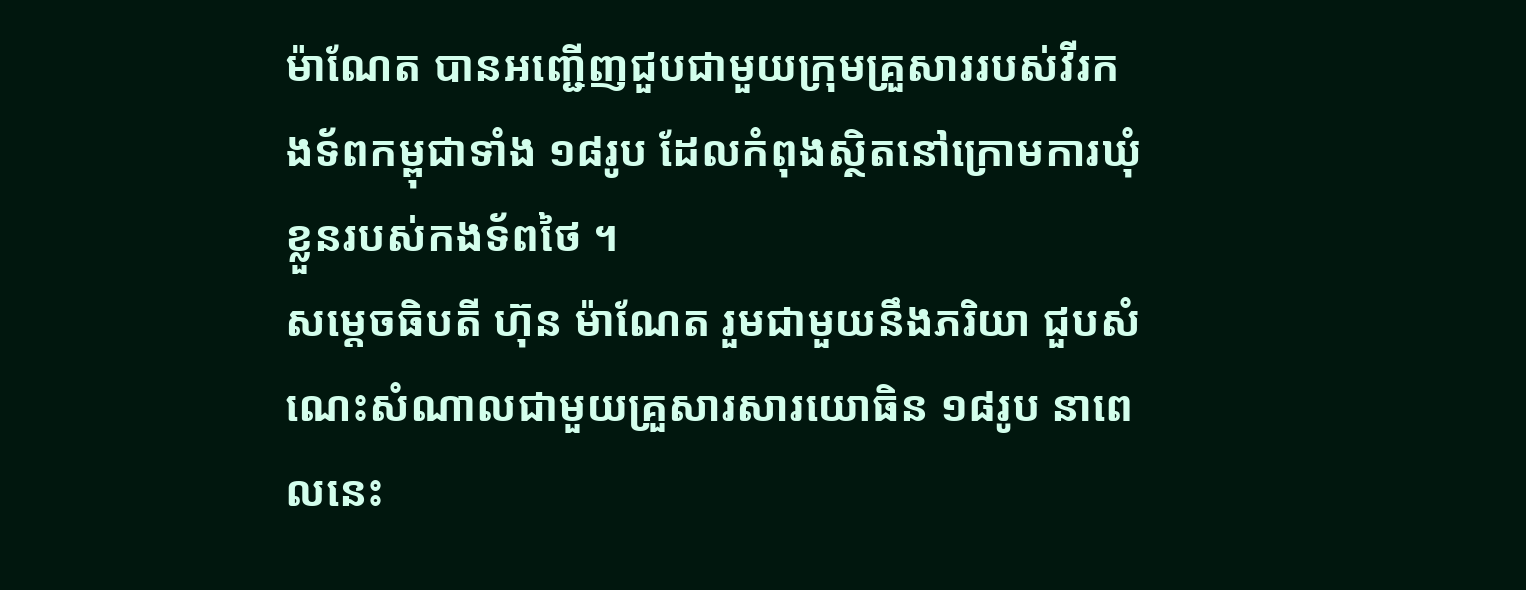ម៉ាណែត បានអញ្ជើញជួបជាមួយក្រុមគ្រួសាររបស់វីរកងទ័ពកម្ពុជាទាំង ១៨រូប ដែលកំពុងស្ថិតនៅក្រោមការឃុំខ្លួនរបស់កងទ័ពថៃ ។
សម្តេចធិបតី ហ៊ុន ម៉ាណែត រួមជាមួយនឹងភរិយា ជួបសំណេះសំណាលជាមួយគ្រួសារសារយោធិន ១៨រូប នាពេលនេះ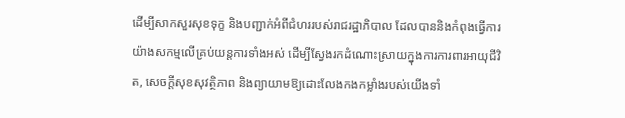ដើម្បីសាកសួរសុខទុក្ខ និងបញ្ជាក់អំពីជំហររបស់រាជរដ្ឋាភិបាល ដែលបាននិងកំពុងធ្វើការយ៉ាងសកម្មលើគ្រប់យន្តការទាំងអស់ ដើម្បីស្វែងរកដំណោះស្រាយក្នុងការការពារអាយុជីវិត, សេចក្តីសុខសុវត្ថិភាព និងព្យាយាមឱ្យដោះលែងកងកម្លាំងរបស់យើងទាំ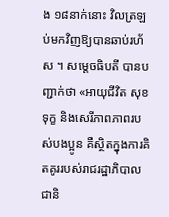ង ១៨នាក់នោះ វិលត្រឡប់មកវិញឱ្យបានឆាប់រហ័ស ។ សម្តេចធិបតី បានបញ្ជាក់ថា «អាយុជីវិត សុខទុក្ខ និងសេរីភាពភាពរបស់បងប្អូន គឺស្ថិតក្នុងការគិតគូររបស់រាជរដ្ឋាភិបាលជានិ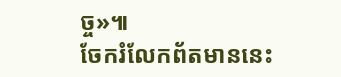ច្ច»៕
ចែករំលែកព័តមាននេះ